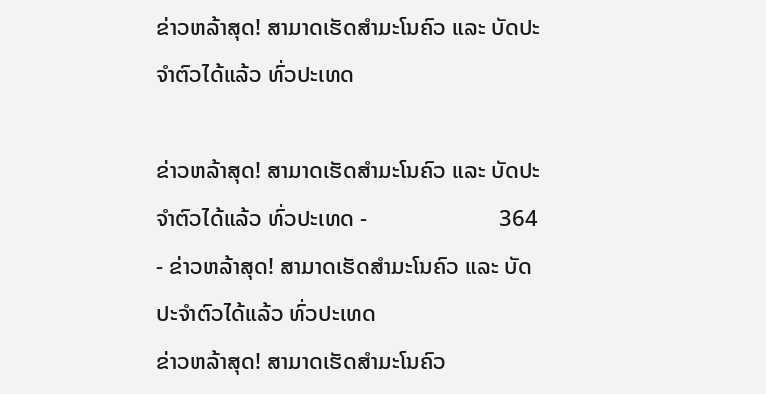ຂ່າວຫລ້າສຸດ! ສາມາດເຮັດສຳມະໂນຄົວ ແລະ ບັດປະຈຳຕົວໄດ້ແລ້ວ ທົ່ວປະເທດ

ຂ່າວຫລ້າສຸດ! ສາມາດເຮັດສຳມະໂນຄົວ ແລະ ບັດປະຈຳຕົວໄດ້ແລ້ວ ທົ່ວປະເທດ -                       364          - ຂ່າວຫລ້າສຸດ! ສາມາດເຮັດສຳມະໂນຄົວ ແລະ ບັດປະຈຳຕົວໄດ້ແລ້ວ ທົ່ວປະເທດ
ຂ່າວຫລ້າສຸດ! ສາມາດເຮັດສຳມະໂນຄົວ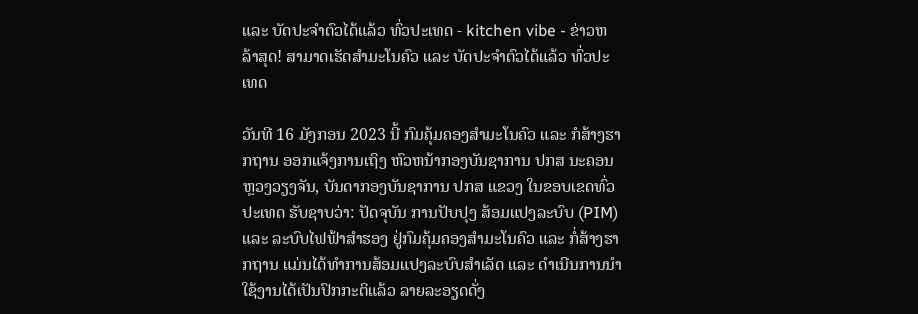ແລະ ບັດປະຈຳຕົວໄດ້ແລ້ວ ທົ່ວປະເທດ - kitchen vibe - ຂ່າວຫລ້າສຸດ! ສາມາດເຮັດສຳມະໂນຄົວ ແລະ ບັດປະຈຳຕົວໄດ້ແລ້ວ ທົ່ວປະເທດ

ວັນທີ 16 ມັງກອນ 2023 ນີ້ ກົມຄຸ້ມຄອງສໍາມະໂນຄົວ ແລະ ກໍສ້າງຮາກຖານ ອອກແຈ້ງການເຖິງ ຫົວຫນ້າກອງບັນຊາການ ປກສ ນະຄອນຫຼວງວຽງຈັນ, ບັນດາກອງບັນຊາການ ປກສ ແຂວງ ໃນຂອບເຂດທົ່ວປະເທດ ຮັບຊາບວ່າ: ປັດຈຸບັນ ການປັບປຸງ ສ້ອມແປງລະບົບ (PIM) ແລະ ລະບົບໄຟຟ້າສໍາຮອງ ຢູ່ກົມຄຸ້ມຄອງສໍາມະໂນຄົວ ແລະ ກໍ່ສ້າງຮາກຖານ ແມ່ນໄດ້ທໍາການສ້ອມແປງລະບົບສໍາເລັດ ແລະ ດໍາເນີນການນໍາໃຊ້ງານໄດ້ເປັນປົກກະຕິແລ້ວ ລາຍລະອຽດດັ່ງ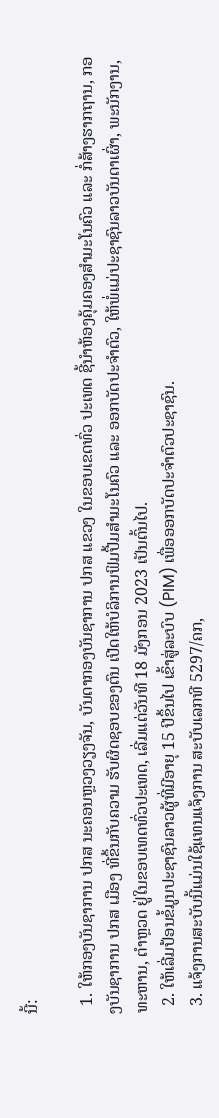ນີ້:

  1. ໃຫ້ກອງບັນຊາການ ປກສ ນະຄອນຫຼວງວຽງຈັນ, ບັນດາກອງບັນຊາການ ປກສ ແຂວງ ໃນຂອບເຂດທົ່ວ ປະເທດ ຊີ້ນໍາຫ້ອງຄຸ້ມຄອງສໍາມະໂນຄົວ ແລະ ກໍ່ສ້າງຮາກຖານ, ກອງບັນຊາການ ປກສ ເມືອງ ທີ່ຂຶ້ນກັບຄວາມ ຮັບຜິດຊອບຂອງຕົນ ເປີດໃຫ້ບໍລິການຟິມປື້ມສໍາມະໂນຄົວ ແລະ ອອກບັດປະຈໍາຕົວ, ໃຫ້ພໍ່ແມ່ປະຊາຊົນລາວບັນດາເຜົ່າ, ພະນັກງານ, ທະຫານ, ຕໍາຫຼວດ ຢູ່ໃນຂອບເທດທົ່ວປະເທດ, ເລີ່ມແຕ່ວັນທີ 18 ມັງກອນ 2023 ເປັນຕົ້ນໄປ.
  2. ໃຫ້ເລີ່ມປ້ອນຂໍ້ມູນປະຊາຊົນລາວຜູ້ທີ່ມີອາຍຸ 15 ປີຂຶ້ນໄປ ເຂົ້າສູ່ລະບົບ (PIM) ເພື່ອອອກບັດປະຈໍາຕົວປະຊາຊົນ.
  3. ແຈ້ງການສະບັບນີ້ແມ່ນໃຊ້ແທນແຈ້ງການ ສະບັບເລກທີ 5297/ຄກ,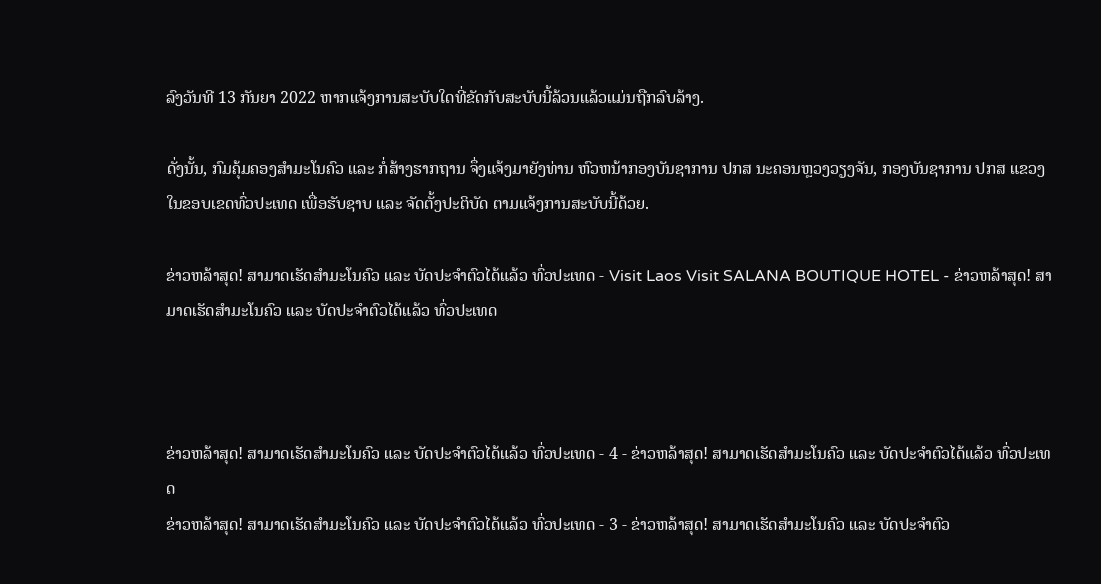ລົງວັນທີ 13 ກັນຍາ 2022 ຫາກແຈ້ງການສະບັບໃດທີ່ຂັດກັບສະບັບນີ້ລ້ວນແລ້ວແມ່ນຖືກລົບລ້າງ.

ດັ່ງນັ້ນ, ກົມຄຸ້ມຄອງສໍາມະໂນຄົວ ແລະ ກໍ່ສ້າງຮາກຖານ ຈຶ່ງແຈ້ງມາຍັງທ່ານ ຫົວຫນ້າກອງບັນຊາການ ປກສ ນະຄອນຫຼວງວຽງຈັນ, ກອງບັນຊາການ ປກສ ແຂວງ ໃນຂອບເຂດທົ່ວປະເທດ ເພື່ອຮັບຊາບ ແລະ ຈັດຕັ້ງປະຕິບັດ ຕາມແຈ້ງການສະບັບນີ້ດ້ວຍ.

ຂ່າວຫລ້າສຸດ! ສາມາດເຮັດສຳມະໂນຄົວ ແລະ ບັດປະຈຳຕົວໄດ້ແລ້ວ ທົ່ວປະເທດ - Visit Laos Visit SALANA BOUTIQUE HOTEL - ຂ່າວຫລ້າສຸດ! ສາມາດເຮັດສຳມະໂນຄົວ ແລະ ບັດປະຈຳຕົວໄດ້ແລ້ວ ທົ່ວປະເທດ



ຂ່າວຫລ້າສຸດ! ສາມາດເຮັດສຳມະໂນຄົວ ແລະ ບັດປະຈຳຕົວໄດ້ແລ້ວ ທົ່ວປະເທດ - 4 - ຂ່າວຫລ້າສຸດ! ສາມາດເຮັດສຳມະໂນຄົວ ແລະ ບັດປະຈຳຕົວໄດ້ແລ້ວ ທົ່ວປະເທດ
ຂ່າວຫລ້າສຸດ! ສາມາດເຮັດສຳມະໂນຄົວ ແລະ ບັດປະຈຳຕົວໄດ້ແລ້ວ ທົ່ວປະເທດ - 3 - ຂ່າວຫລ້າສຸດ! ສາມາດເຮັດສຳມະໂນຄົວ ແລະ ບັດປະຈຳຕົວ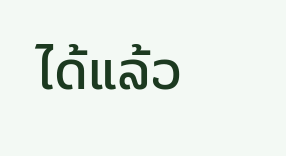ໄດ້ແລ້ວ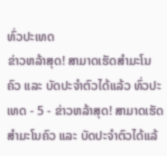ທົ່ວປະເທດ
ຂ່າວຫລ້າສຸດ! ສາມາດເຮັດສຳມະໂນຄົວ ແລະ ບັດປະຈຳຕົວໄດ້ແລ້ວ ທົ່ວປະເທດ - 5 - ຂ່າວຫລ້າສຸດ! ສາມາດເຮັດສຳມະໂນຄົວ ແລະ ບັດປະຈຳຕົວໄດ້ແລ້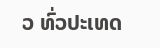ວ ທົ່ວປະເທດ